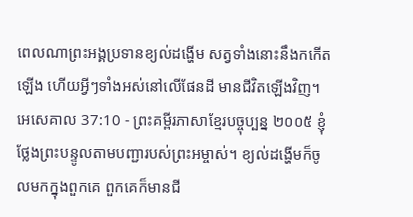ពេលណាព្រះអង្គប្រទានខ្យល់ដង្ហើម សត្វទាំងនោះនឹងកកើតឡើង ហើយអ្វីៗទាំងអស់នៅលើផែនដី មានជីវិតឡើងវិញ។
អេសេគាល 37:10 - ព្រះគម្ពីរភាសាខ្មែរបច្ចុប្បន្ន ២០០៥ ខ្ញុំថ្លែងព្រះបន្ទូលតាមបញ្ជារបស់ព្រះអម្ចាស់។ ខ្យល់ដង្ហើមក៏ចូលមកក្នុងពួកគេ ពួកគេក៏មានជី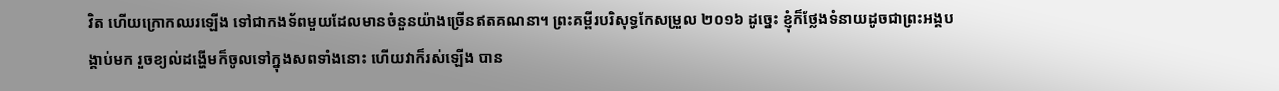វិត ហើយក្រោកឈរឡើង ទៅជាកងទ័ពមួយដែលមានចំនួនយ៉ាងច្រើនឥតគណនា។ ព្រះគម្ពីរបរិសុទ្ធកែសម្រួល ២០១៦ ដូច្នេះ ខ្ញុំក៏ថ្លែងទំនាយដូចជាព្រះអង្គបង្គាប់មក រួចខ្យល់ដង្ហើមក៏ចូលទៅក្នុងសពទាំងនោះ ហើយវាក៏រស់ឡើង បាន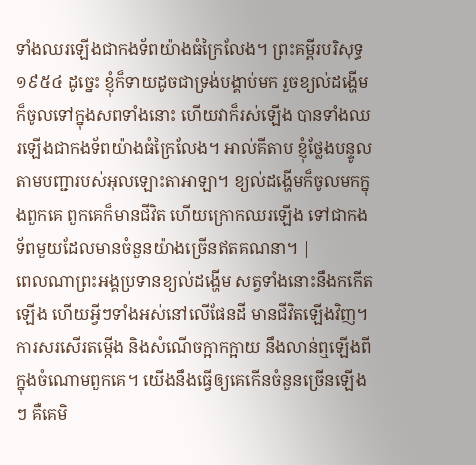ទាំងឈរឡើងជាកងទ័ពយ៉ាងធំក្រៃលែង។ ព្រះគម្ពីរបរិសុទ្ធ ១៩៥៤ ដូច្នេះ ខ្ញុំក៏ទាយដូចជាទ្រង់បង្គាប់មក រួចខ្យល់ដង្ហើមក៏ចូលទៅក្នុងសពទាំងនោះ ហើយវាក៏រស់ឡើង បានទាំងឈរឡើងជាកងទ័ពយ៉ាងធំក្រៃលែង។ អាល់គីតាប ខ្ញុំថ្លែងបន្ទូលតាមបញ្ជារបស់អុលឡោះតាអាឡា។ ខ្យល់ដង្ហើមក៏ចូលមកក្នុងពួកគេ ពួកគេក៏មានជីវិត ហើយក្រោកឈរឡើង ទៅជាកងទ័ពមួយដែលមានចំនួនយ៉ាងច្រើនឥតគណនា។ |
ពេលណាព្រះអង្គប្រទានខ្យល់ដង្ហើម សត្វទាំងនោះនឹងកកើតឡើង ហើយអ្វីៗទាំងអស់នៅលើផែនដី មានជីវិតឡើងវិញ។
ការសរសើរតម្កើង និងសំណើចក្អាកក្អាយ នឹងលាន់ឮឡើងពីក្នុងចំណោមពួកគេ។ យើងនឹងធ្វើឲ្យគេកើនចំនួនច្រើនឡើងៗ គឺគេមិ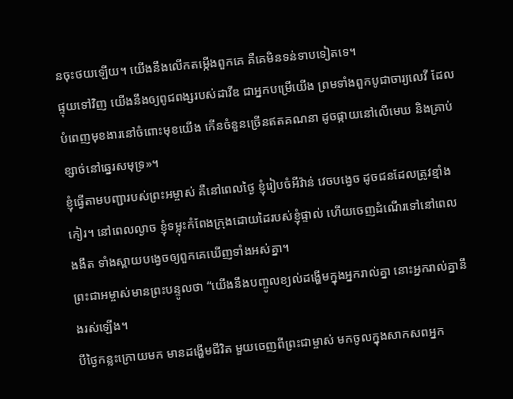នចុះថយឡើយ។ យើងនឹងលើកតម្កើងពួកគេ គឺគេមិនទន់ទាបទៀតទេ។
ផ្ទុយទៅវិញ យើងនឹងឲ្យពូជពង្សរបស់ដាវីឌ ជាអ្នកបម្រើយើង ព្រមទាំងពួកបូជាចារ្យលេវី ដែលបំពេញមុខងារនៅចំពោះមុខយើង កើនចំនួនច្រើនឥតគណនា ដូចផ្កាយនៅលើមេឃ និងគ្រាប់ខ្សាច់នៅឆ្នេរសមុទ្រ»។
ខ្ញុំធ្វើតាមបញ្ជារបស់ព្រះអម្ចាស់ គឺនៅពេលថ្ងៃ ខ្ញុំរៀបចំអីវ៉ាន់ វេចបង្វេច ដូចជនដែលត្រូវខ្មាំងកៀរ។ នៅពេលល្ងាច ខ្ញុំទម្លុះកំពែងក្រុងដោយដៃរបស់ខ្ញុំផ្ទាល់ ហើយចេញដំណើរទៅនៅពេលងងឹត ទាំងស្ពាយបង្វេចឲ្យពួកគេឃើញទាំងអស់គ្នា។
ព្រះជាអម្ចាស់មានព្រះបន្ទូលថា “យើងនឹងបញ្ចូលខ្យល់ដង្ហើមក្នុងអ្នករាល់គ្នា នោះអ្នករាល់គ្នានឹងរស់ឡើង។
បីថ្ងៃកន្លះក្រោយមក មានដង្ហើមជីវិត មួយចេញពីព្រះជាម្ចាស់ មកចូលក្នុងសាកសពអ្នក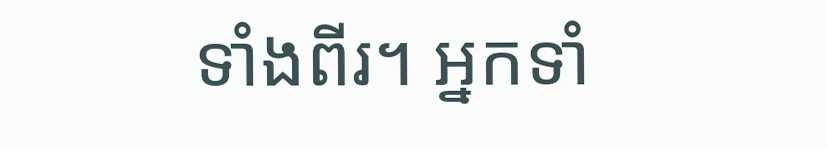ទាំងពីរ។ អ្នកទាំ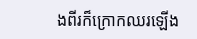ងពីរក៏ក្រោកឈរឡើង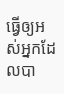ធ្វើឲ្យអស់អ្នកដែលបា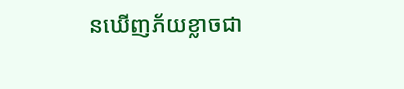នឃើញភ័យខ្លាចជា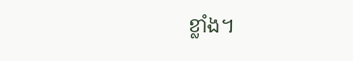ខ្លាំង។